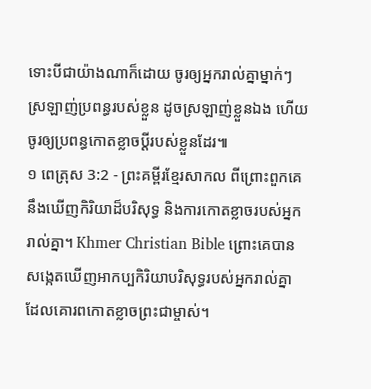ទោះបីជាយ៉ាងណាក៏ដោយ ចូរឲ្យអ្នករាល់គ្នាម្នាក់ៗស្រឡាញ់ប្រពន្ធរបស់ខ្លួន ដូចស្រឡាញ់ខ្លួនឯង ហើយចូរឲ្យប្រពន្ធកោតខ្លាចប្ដីរបស់ខ្លួនដែរ៕
១ ពេត្រុស 3:2 - ព្រះគម្ពីរខ្មែរសាកល ពីព្រោះពួកគេនឹងឃើញកិរិយាដ៏បរិសុទ្ធ និងការកោតខ្លាចរបស់អ្នករាល់គ្នា។ Khmer Christian Bible ព្រោះគេបានសង្កេតឃើញអាកប្បកិរិយាបរិសុទ្ធរបស់អ្នករាល់គ្នា ដែលគោរពកោតខ្លាចព្រះជាម្ចាស់។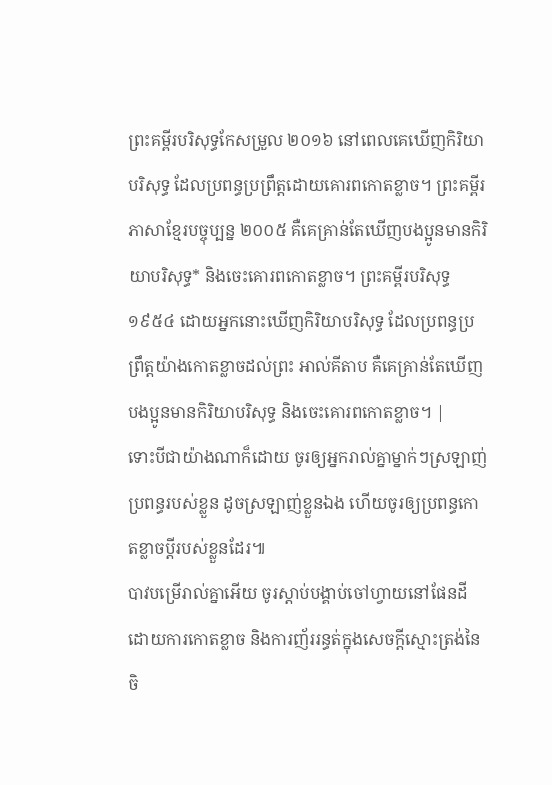ព្រះគម្ពីរបរិសុទ្ធកែសម្រួល ២០១៦ នៅពេលគេឃើញកិរិយាបរិសុទ្ធ ដែលប្រពន្ធប្រព្រឹត្តដោយគោរពកោតខ្លាច។ ព្រះគម្ពីរភាសាខ្មែរបច្ចុប្បន្ន ២០០៥ គឺគេគ្រាន់តែឃើញបងប្អូនមានកិរិយាបរិសុទ្ធ* និងចេះគោរពកោតខ្លាច។ ព្រះគម្ពីរបរិសុទ្ធ ១៩៥៤ ដោយអ្នកនោះឃើញកិរិយាបរិសុទ្ធ ដែលប្រពន្ធប្រព្រឹត្តយ៉ាងកោតខ្លាចដល់ព្រះ អាល់គីតាប គឺគេគ្រាន់តែឃើញបងប្អូនមានកិរិយាបរិសុទ្ធ និងចេះគោរពកោតខ្លាច។ |
ទោះបីជាយ៉ាងណាក៏ដោយ ចូរឲ្យអ្នករាល់គ្នាម្នាក់ៗស្រឡាញ់ប្រពន្ធរបស់ខ្លួន ដូចស្រឡាញ់ខ្លួនឯង ហើយចូរឲ្យប្រពន្ធកោតខ្លាចប្ដីរបស់ខ្លួនដែរ៕
បាវបម្រើរាល់គ្នាអើយ ចូរស្ដាប់បង្គាប់ចៅហ្វាយនៅផែនដីដោយការកោតខ្លាច និងការញ័ររន្ធត់ក្នុងសេចក្ដីស្មោះត្រង់នៃចិ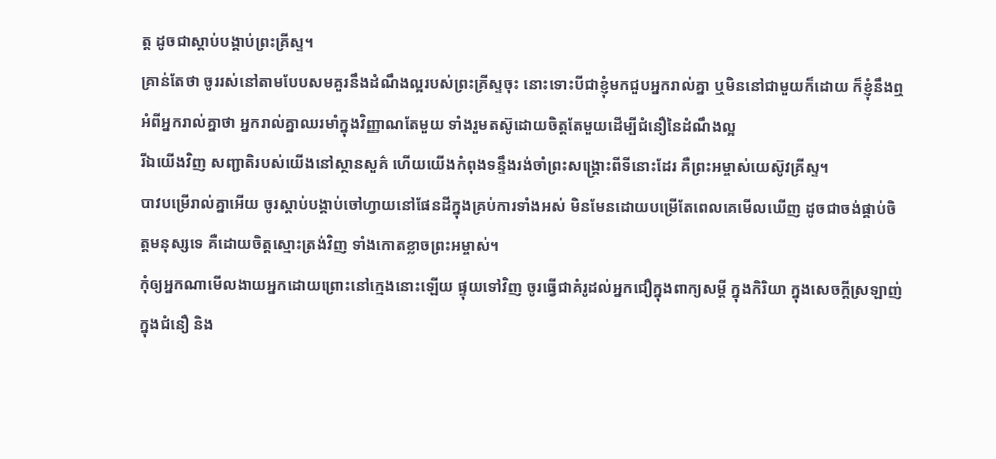ត្ត ដូចជាស្ដាប់បង្គាប់ព្រះគ្រីស្ទ។
គ្រាន់តែថា ចូររស់នៅតាមបែបសមគួរនឹងដំណឹងល្អរបស់ព្រះគ្រីស្ទចុះ នោះទោះបីជាខ្ញុំមកជួបអ្នករាល់គ្នា ឬមិននៅជាមួយក៏ដោយ ក៏ខ្ញុំនឹងឮអំពីអ្នករាល់គ្នាថា អ្នករាល់គ្នាឈរមាំក្នុងវិញ្ញាណតែមួយ ទាំងរួមតស៊ូដោយចិត្តតែមួយដើម្បីជំនឿនៃដំណឹងល្អ
រីឯយើងវិញ សញ្ជាតិរបស់យើងនៅស្ថានសួគ៌ ហើយយើងកំពុងទន្ទឹងរង់ចាំព្រះសង្គ្រោះពីទីនោះដែរ គឺព្រះអម្ចាស់យេស៊ូវគ្រីស្ទ។
បាវបម្រើរាល់គ្នាអើយ ចូរស្ដាប់បង្គាប់ចៅហ្វាយនៅផែនដីក្នុងគ្រប់ការទាំងអស់ មិនមែនដោយបម្រើតែពេលគេមើលឃើញ ដូចជាចង់ផ្គាប់ចិត្តមនុស្សទេ គឺដោយចិត្តស្មោះត្រង់វិញ ទាំងកោតខ្លាចព្រះអម្ចាស់។
កុំឲ្យអ្នកណាមើលងាយអ្នកដោយព្រោះនៅក្មេងនោះឡើយ ផ្ទុយទៅវិញ ចូរធ្វើជាគំរូដល់អ្នកជឿក្នុងពាក្យសម្ដី ក្នុងកិរិយា ក្នុងសេចក្ដីស្រឡាញ់ ក្នុងជំនឿ និង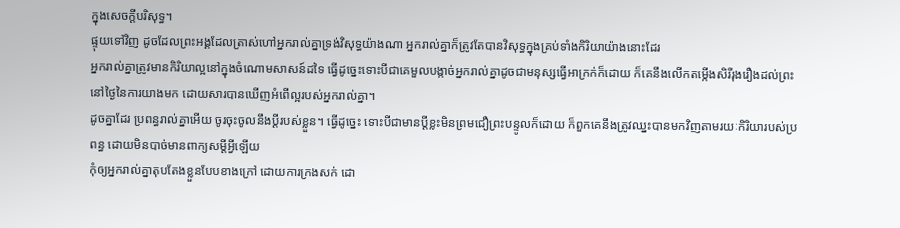ក្នុងសេចក្ដីបរិសុទ្ធ។
ផ្ទុយទៅវិញ ដូចដែលព្រះអង្គដែលត្រាស់ហៅអ្នករាល់គ្នាទ្រង់វិសុទ្ធយ៉ាងណា អ្នករាល់គ្នាក៏ត្រូវតែបានវិសុទ្ធក្នុងគ្រប់ទាំងកិរិយាយ៉ាងនោះដែរ
អ្នករាល់គ្នាត្រូវមានកិរិយាល្អនៅក្នុងចំណោមសាសន៍ដទៃ ធ្វើដូច្នេះទោះបីជាគេមួលបង្កាច់អ្នករាល់គ្នាដូចជាមនុស្សធ្វើអាក្រក់ក៏ដោយ ក៏គេនឹងលើកតម្កើងសិរីរុងរឿងដល់ព្រះ នៅថ្ងៃនៃការយាងមក ដោយសារបានឃើញអំពើល្អរបស់អ្នករាល់គ្នា។
ដូចគ្នាដែរ ប្រពន្ធរាល់គ្នាអើយ ចូរចុះចូលនឹងប្ដីរបស់ខ្លួន។ ធ្វើដូច្នេះ ទោះបីជាមានប្ដីខ្លះមិនព្រមជឿព្រះបន្ទូលក៏ដោយ ក៏ពួកគេនឹងត្រូវឈ្នះបានមកវិញតាមរយៈកិរិយារបស់ប្រពន្ធ ដោយមិនបាច់មានពាក្យសម្ដីអ្វីឡើយ
កុំឲ្យអ្នករាល់គ្នាតុបតែងខ្លួនបែបខាងក្រៅ ដោយការក្រងសក់ ដោ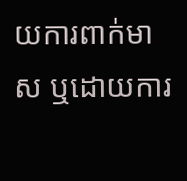យការពាក់មាស ឬដោយការ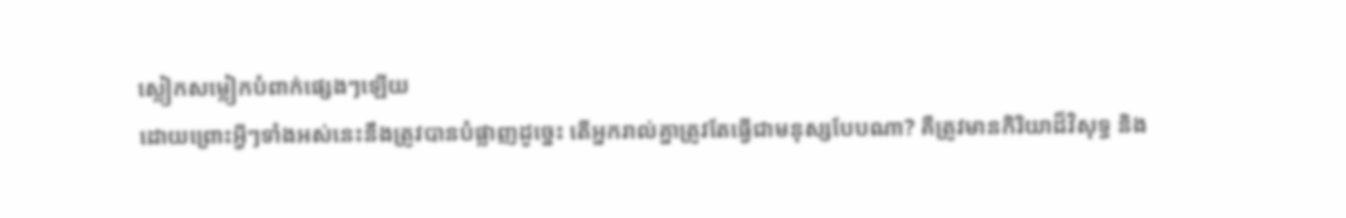ស្លៀកសម្លៀកបំពាក់ផ្សេងៗឡើយ
ដោយព្រោះអ្វីៗទាំងអស់នេះនឹងត្រូវបានបំផ្លាញដូច្នេះ តើអ្នករាល់គ្នាត្រូវតែធ្វើជាមនុស្សបែបណា? គឺត្រូវមានកិរិយាដ៏វិសុទ្ធ និង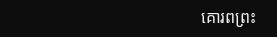គោរពព្រះ